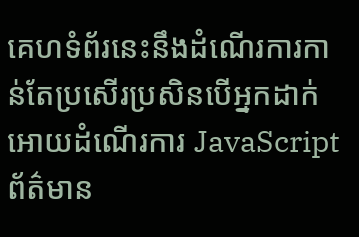គេហទំព័រនេះនឹងដំណើរការកាន់តែប្រសើរប្រសិនបើអ្នកដាក់អោយដំណើរការ JavaScript
ព័ត៌មាន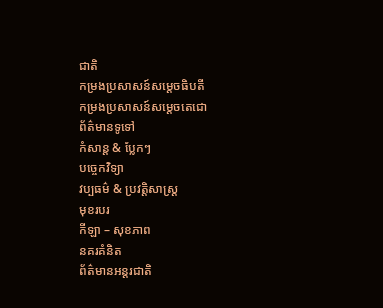ជាតិ
កម្រងប្រសាសន៍សម្ដេចធិបតី
កម្រងប្រសាសន៍សម្ដេចតេជោ
ព័ត៌មានទូទៅ
កំសាន្ដ & ប្លែកៗ
បច្ចេកវិទ្យា
វប្បធម៌ & ប្រវត្តិសាស្រ្ដ
មុខរបរ
កីឡា – សុខភាព
នគរគំនិត
ព័ត៌មានអន្តរជាតិ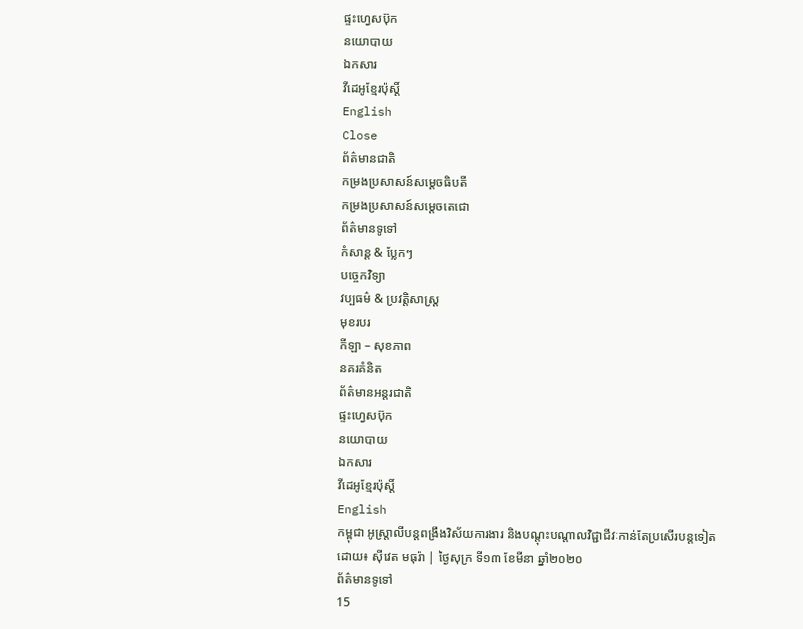ផ្ទះហ្វេសប៊ុក
នយោបាយ
ឯកសារ
វីដេអូខ្មែរប៉ុស្តិ៍
English
Close
ព័ត៌មានជាតិ
កម្រងប្រសាសន៍សម្ដេចធិបតី
កម្រងប្រសាសន៍សម្ដេចតេជោ
ព័ត៌មានទូទៅ
កំសាន្ដ & ប្លែកៗ
បច្ចេកវិទ្យា
វប្បធម៌ & ប្រវត្តិសាស្រ្ដ
មុខរបរ
កីឡា – សុខភាព
នគរគំនិត
ព័ត៌មានអន្តរជាតិ
ផ្ទះហ្វេសប៊ុក
នយោបាយ
ឯកសារ
វីដេអូខ្មែរប៉ុស្តិ៍
English
កម្ពុជា អូស្ត្រាលីបន្តពង្រឹងវិស័យការងារ និងបណ្តុះបណ្តាលវិជ្ជាជីវៈកាន់តែប្រសើរបន្តទៀត
ដោយ៖ ស៊ីវេត មធុរ៉ា | ថ្ងៃសុក្រ ទី១៣ ខែមីនា ឆ្នាំ២០២០
ព័ត៌មានទូទៅ
15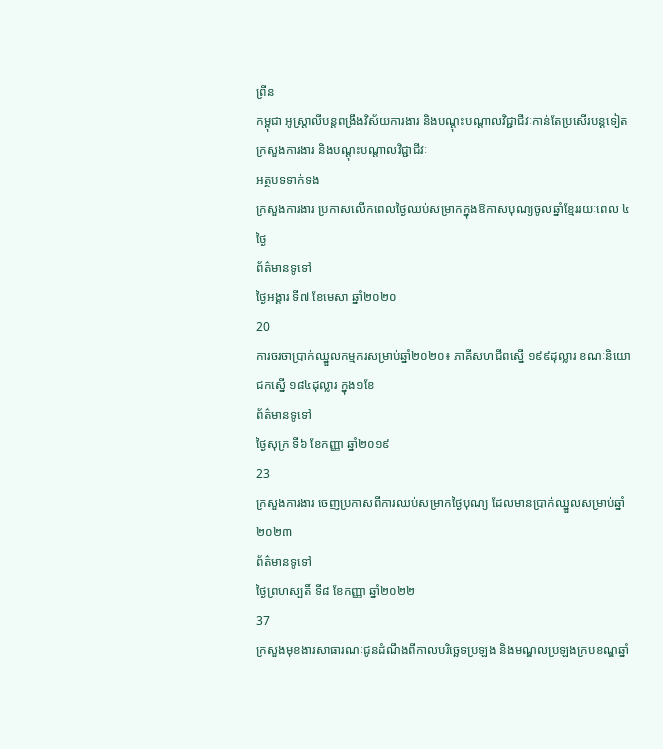ព្រីន
កម្ពុជា អូស្ត្រាលីបន្តពង្រឹងវិស័យការងារ និងបណ្តុះបណ្តាលវិជ្ជាជីវៈកាន់តែប្រសើរបន្តទៀត
ក្រសួងការងារ និងបណ្ដុះបណ្ដាលវិជ្ជាជីវៈ
អត្ថបទទាក់ទង
ក្រសួងការងារ ប្រកាសលើកពេលថ្ងៃឈប់សម្រាកក្នុងឱកាសបុណ្យចូលឆ្នាំខ្មែររយៈពេល ៤ថ្ងៃ
ព័ត៌មានទូទៅ
ថ្ងៃអង្គារ ទី៧ ខែមេសា ឆ្នាំ២០២០
20
ការចរចាប្រាក់ឈ្នួលកម្មករសម្រាប់ឆ្នាំ២០២០៖ ភាគីសហជីពស្នើ ១៩៩ដុល្លារ ខណៈនិយោជកស្នើ ១៨៤ដុល្លារ ក្នុង១ខែ
ព័ត៌មានទូទៅ
ថ្ងៃសុក្រ ទី៦ ខែកញ្ញា ឆ្នាំ២០១៩
23
ក្រសួងការងារ ចេញប្រកាសពីការឈប់សម្រាកថ្ងៃបុណ្យ ដែលមានប្រាក់ឈ្នួលសម្រាប់ឆ្នាំ២០២៣
ព័ត៌មានទូទៅ
ថ្ងៃព្រហស្បតិ៍ ទី៨ ខែកញ្ញា ឆ្នាំ២០២២
37
ក្រសួងមុខងារសាធារណៈជូនដំណឹងពីកាលបរិច្ឆេទប្រឡង និងមណ្ឌលប្រឡងក្របខណ្ឌឆ្នាំ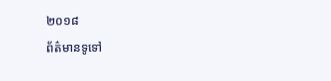២០១៨
ព័ត៌មានទូទៅ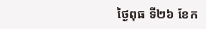ថ្ងៃពុធ ទី២៦ ខែក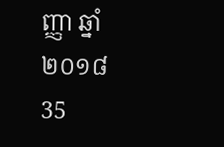ញ្ញា ឆ្នាំ២០១៨
35